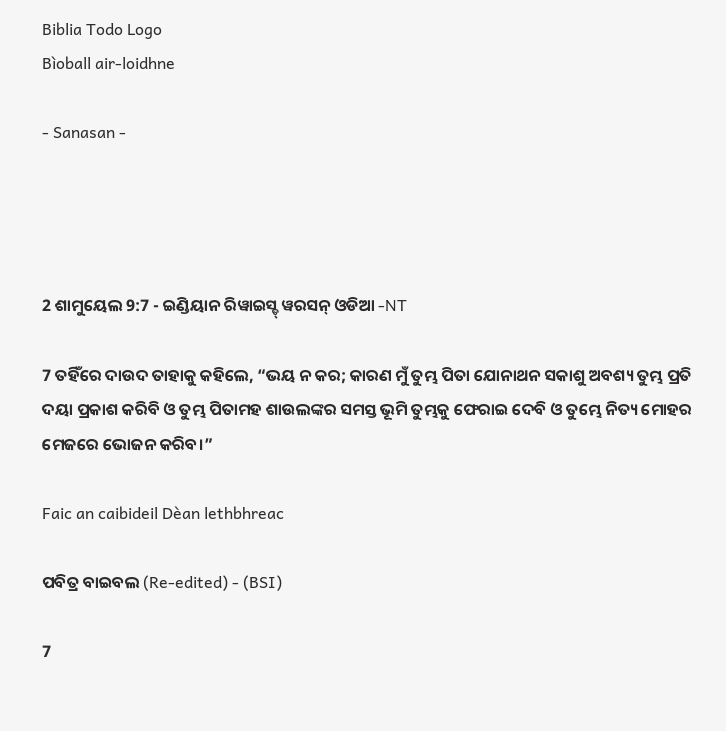Biblia Todo Logo
Bìoball air-loidhne

- Sanasan -




2 ଶାମୁୟେଲ 9:7 - ଇଣ୍ଡିୟାନ ରିୱାଇସ୍ଡ୍ ୱରସନ୍ ଓଡିଆ -NT

7 ତହିଁରେ ଦାଉଦ ତାହାକୁ କହିଲେ, “ଭୟ ନ କର; କାରଣ ମୁଁ ତୁମ୍ଭ ପିତା ଯୋନାଥନ ସକାଶୁ ଅବଶ୍ୟ ତୁମ୍ଭ ପ୍ରତି ଦୟା ପ୍ରକାଶ କରିବି ଓ ତୁମ୍ଭ ପିତାମହ ଶାଉଲଙ୍କର ସମସ୍ତ ଭୂମି ତୁମ୍ଭକୁ ଫେରାଇ ଦେବି ଓ ତୁମ୍ଭେ ନିତ୍ୟ ମୋହର ମେଜରେ ଭୋଜନ କରିବ।”

Faic an caibideil Dèan lethbhreac

ପବିତ୍ର ବାଇବଲ (Re-edited) - (BSI)

7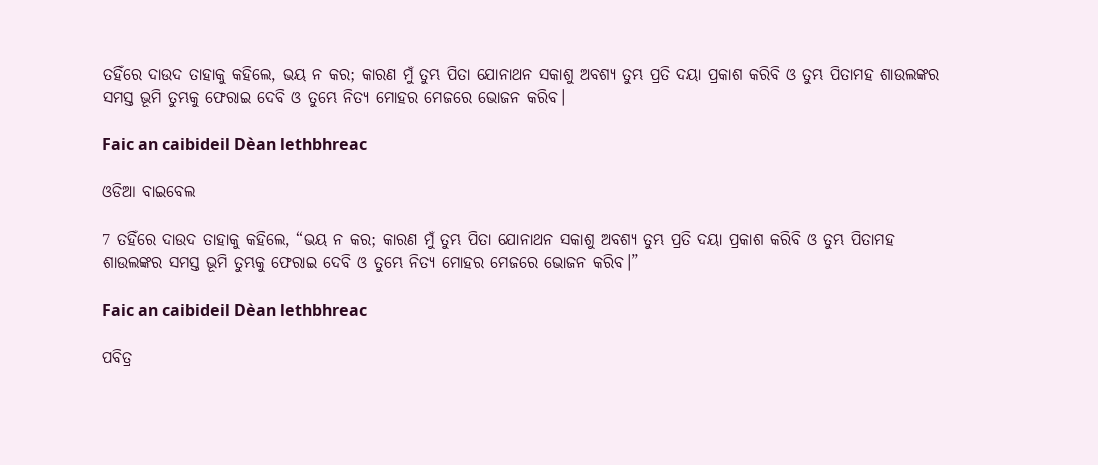ତହିଁରେ ଦାଉଦ ତାହାକୁ କହିଲେ, ଭୟ ନ କର; କାରଣ ମୁଁ ତୁମ୍ଭ ପିତା ଯୋନାଥନ ସକାଶୁ ଅବଶ୍ୟ ତୁମ୍ଭ ପ୍ରତି ଦୟା ପ୍ରକାଶ କରିବି ଓ ତୁମ୍ଭ ପିତାମହ ଶାଉଲଙ୍କର ସମସ୍ତ ଭୂମି ତୁମ୍ଭକୁ ଫେରାଇ ଦେବି ଓ ତୁମ୍ଭେ ନିତ୍ୟ ମୋହର ମେଜରେ ଭୋଜନ କରିବ।

Faic an caibideil Dèan lethbhreac

ଓଡିଆ ବାଇବେଲ

7 ତହିଁରେ ଦାଉଦ ତାହାକୁ କହିଲେ, “ଭୟ ନ କର; କାରଣ ମୁଁ ତୁମ୍ଭ ପିତା ଯୋନାଥନ ସକାଶୁ ଅବଶ୍ୟ ତୁମ୍ଭ ପ୍ରତି ଦୟା ପ୍ରକାଶ କରିବି ଓ ତୁମ୍ଭ ପିତାମହ ଶାଉଲଙ୍କର ସମସ୍ତ ଭୂମି ତୁମ୍ଭକୁ ଫେରାଇ ଦେବି ଓ ତୁମ୍ଭେ ନିତ୍ୟ ମୋହର ମେଜରେ ଭୋଜନ କରିବ।”

Faic an caibideil Dèan lethbhreac

ପବିତ୍ର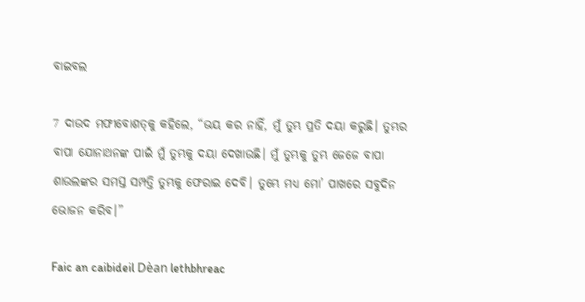ବାଇବଲ

7 ଦାଉଦ ମଫୀବୋଶ‌‌ତ୍‌‌କୁ କହିଲେ, “ଭୟ କର ନାହିଁ, ମୁଁ ତୁମ୍ଭ ପ୍ରତି ଦୟା କରୁଛି। ତୁମ୍ଭର ବାପା ଯୋନାଥନଙ୍କ ପାଇଁ ମୁଁ ତୁମ୍ଭକୁ ଦୟା ଦେଖାଉଛି। ମୁଁ ତୁମ୍ଭକୁ ତୁମ୍ଭ ଜେଜେ ବାପା ଶାଉଲଙ୍କର ସମସ୍ତ ସମ୍ପତ୍ତି ତୁମ୍ଭକୁ ଫେରାଇ ଦେବି। ତୁମ୍ଭେ ମଧ୍ୟ ମୋ’ ପାଖରେ ସବୁଦିନ ଭୋଜନ କରିବ।”

Faic an caibideil Dèan lethbhreac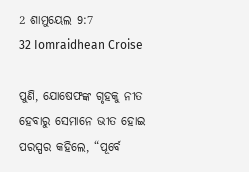2 ଶାମୁୟେଲ 9:7
32 Iomraidhean Croise

ପୁଣି, ଯୋଷେଫଙ୍କ ଗୃହକୁ ନୀତ ହେବାରୁ ସେମାନେ ଭୀତ ହୋଇ ପରସ୍ପର କହିଲେ, “ପୂର୍ବେ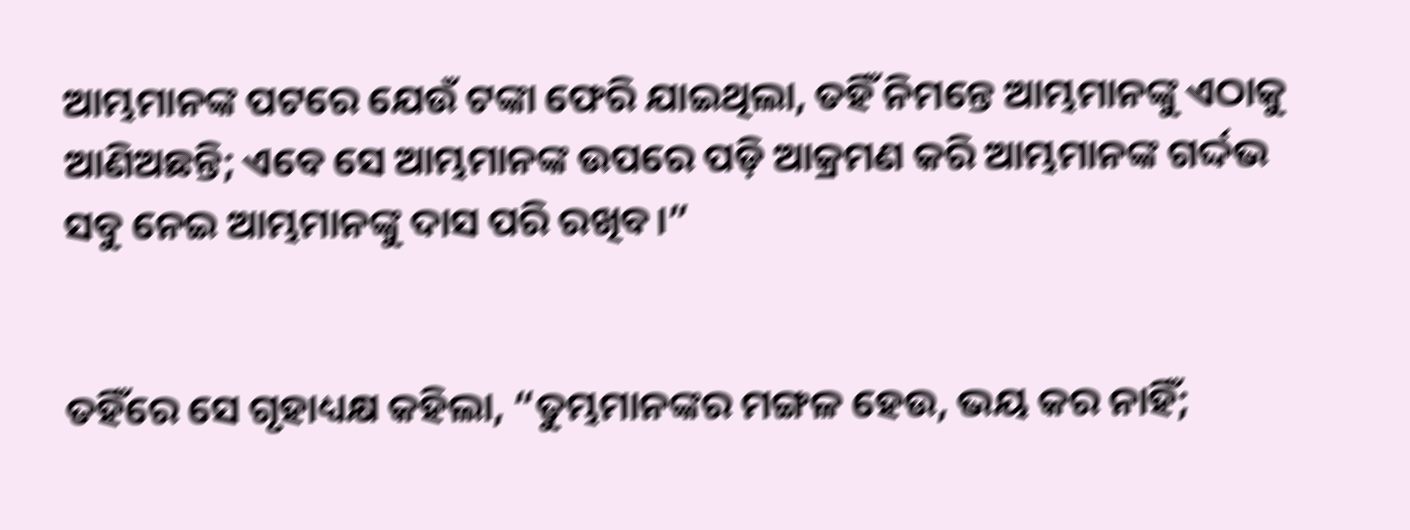ଆମ୍ଭମାନଙ୍କ ପଟରେ ଯେଉଁ ଟଙ୍କା ଫେରି ଯାଇଥିଲା, ତହିଁ ନିମନ୍ତେ ଆମ୍ଭମାନଙ୍କୁ ଏଠାକୁ ଆଣିଅଛନ୍ତି; ଏବେ ସେ ଆମ୍ଭମାନଙ୍କ ଉପରେ ପଡ଼ି ଆକ୍ରମଣ କରି ଆମ୍ଭମାନଙ୍କ ଗର୍ଦ୍ଦଭ ସବୁ ନେଇ ଆମ୍ଭମାନଙ୍କୁ ଦାସ ପରି ରଖିବ।”


ତହିଁରେ ସେ ଗୃହାଧ୍ୟକ୍ଷ କହିଲା, “ତୁମ୍ଭମାନଙ୍କର ମଙ୍ଗଳ ହେଉ, ଭୟ କର ନାହିଁ;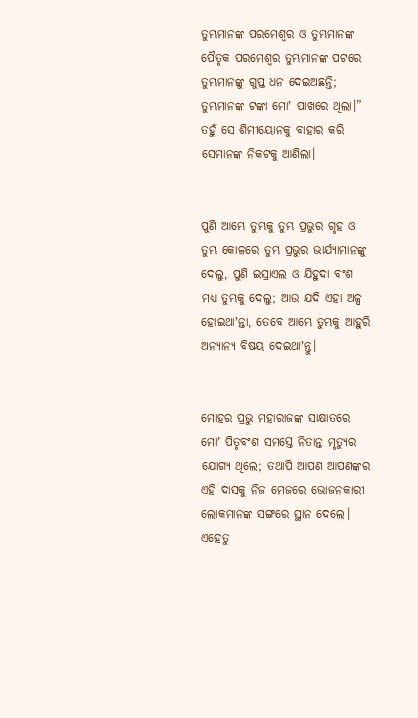ତୁମ୍ଭମାନଙ୍କ ପରମେଶ୍ୱର ଓ ତୁମ୍ଭମାନଙ୍କ ପୈତୃକ ପରମେଶ୍ୱର ତୁମ୍ଭମାନଙ୍କ ପଟରେ ତୁମ୍ଭମାନଙ୍କୁ ଗୁପ୍ତ ଧନ ଦେଇଅଛନ୍ତି; ତୁମ୍ଭମାନଙ୍କ ଟଙ୍କା ମୋʼ ପାଖରେ ଥିଲା।” ତହୁଁ ସେ ଶିମୀୟୋନକୁ ବାହାର କରି ସେମାନଙ୍କ ନିକଟକୁ ଆଣିଲା।


ପୁଣି ଆମ୍ଭେ ତୁମ୍ଭକୁ ତୁମ୍ଭ ପ୍ରଭୁର ଗୃହ ଓ ତୁମ୍ଭ କୋଳରେ ତୁମ୍ଭ ପ୍ରଭୁର ଭାର୍ଯ୍ୟାମାନଙ୍କୁ ଦେଲୁ, ପୁଣି ଇସ୍ରାଏଲ ଓ ଯିହୁଦା ବଂଶ ମଧ୍ୟ ତୁମ୍ଭକୁ ଦେଲୁ; ଆଉ ଯଦି ଏହା ଅଳ୍ପ ହୋଇଥାʼନ୍ତା, ତେବେ ଆମ୍ଭେ ତୁମ୍ଭକୁ ଆହୁରି ଅନ୍ୟାନ୍ୟ ବିଷୟ ଦେଇଥାʼନ୍ତୁ।


ମୋହର ପ୍ରଭୁ ମହାରାଜଙ୍କ ସାକ୍ଷାତରେ ମୋʼ ପିତୃବଂଶ ସମସ୍ତେ ନିତାନ୍ତ ମୃତ୍ୟୁର ଯୋଗ୍ୟ ଥିଲେ; ତଥାପି ଆପଣ ଆପଣଙ୍କର ଏହି ଦାସକୁ ନିଜ ମେଜରେ ଭୋଜନକାରୀ ଲୋକମାନଙ୍କ ସଙ୍ଗରେ ସ୍ଥାନ ଦେଲେ। ଏହେତୁ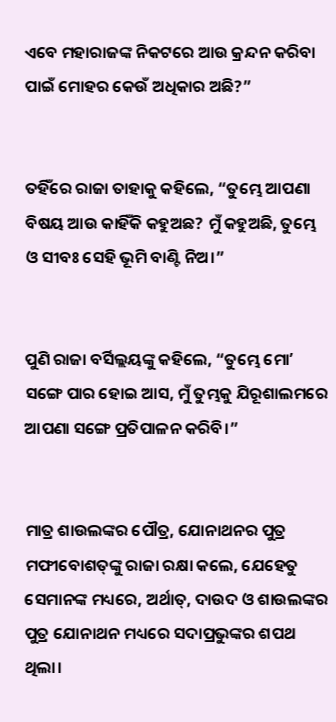ଏବେ ମହାରାଜଙ୍କ ନିକଟରେ ଆଉ କ୍ରନ୍ଦନ କରିବା ପାଇଁ ମୋହର କେଉଁ ଅଧିକାର ଅଛି?”


ତହିଁରେ ରାଜା ତାହାକୁ କହିଲେ, “ତୁମ୍ଭେ ଆପଣା ବିଷୟ ଆଉ କାହିଁକି କହୁଅଛ? ମୁଁ କହୁଅଛି, ତୁମ୍ଭେ ଓ ସୀବଃ ସେହି ଭୂମି ବାଣ୍ଟି ନିଅ।”


ପୁଣି ରାଜା ବର୍ସିଲ୍ଲୟଙ୍କୁ କହିଲେ, “ତୁମ୍ଭେ ମୋʼ ସଙ୍ଗେ ପାର ହୋଇ ଆସ, ମୁଁ ତୁମ୍ଭକୁ ଯିରୂଶାଲମରେ ଆପଣା ସଙ୍ଗେ ପ୍ରତିପାଳନ କରିବି।”


ମାତ୍ର ଶାଉଲଙ୍କର ପୌତ୍ର, ଯୋନାଥନର ପୁତ୍ର ମଫୀବୋଶତ୍‍ଙ୍କୁ ରାଜା ରକ୍ଷା କଲେ, ଯେହେତୁ ସେମାନଙ୍କ ମଧ୍ୟରେ, ଅର୍ଥାତ୍‍, ଦାଉଦ ଓ ଶାଉଲଙ୍କର ପୁତ୍ର ଯୋନାଥନ ମଧ୍ୟରେ ସଦାପ୍ରଭୁଙ୍କର ଶପଥ ଥିଲା।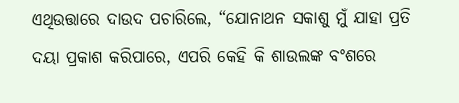ଏଥିଉତ୍ତାରେ ଦାଉଦ ପଚାରିଲେ, “ଯୋନାଥନ ସକାଶୁ ମୁଁ ଯାହା ପ୍ରତି ଦୟା ପ୍ରକାଶ କରିପାରେ, ଏପରି କେହି କି ଶାଉଲଙ୍କ ବଂଶରେ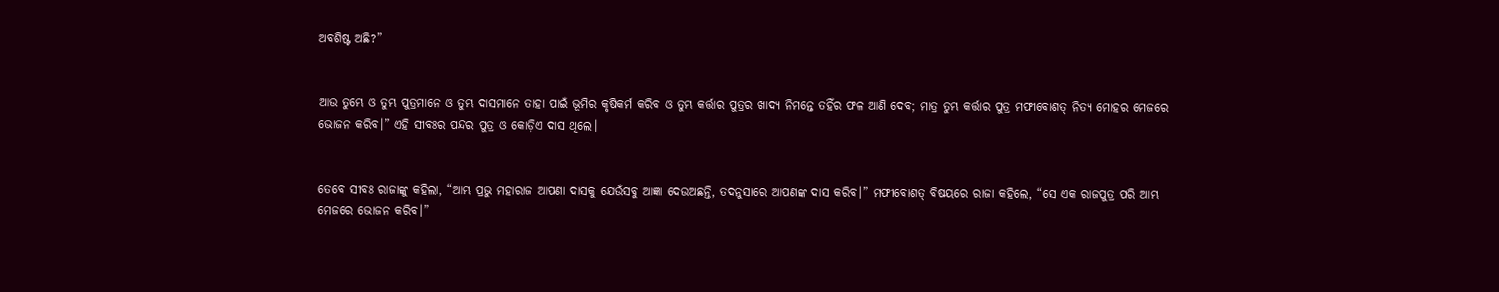ଅବଶିଷ୍ଟ ଅଛି?”


ଆଉ ତୁମ୍ଭେ ଓ ତୁମ୍ଭ ପୁତ୍ରମାନେ ଓ ତୁମ୍ଭ ଦାସମାନେ ତାହା ପାଇଁ ଭୂମିର କୃଷିକର୍ମ କରିବ ଓ ତୁମ୍ଭ କର୍ତ୍ତାର ପୁତ୍ରର ଖାଦ୍ୟ ନିମନ୍ତେ ତହିଁର ଫଳ ଆଣି ଦେବ; ମାତ୍ର ତୁମ୍ଭ କର୍ତ୍ତାର ପୁତ୍ର ମଫୀବୋଶତ୍‍ ନିତ୍ୟ ମୋହର ମେଜରେ ଭୋଜନ କରିବ।” ଏହି ସୀବଃର ପନ୍ଦର ପୁତ୍ର ଓ କୋଡ଼ିଏ ଦାସ ଥିଲେ।


ତେବେ ସୀବଃ ରାଜାଙ୍କୁ କହିଲା, “ଆମ୍ଭ ପ୍ରଭୁ ମହାରାଜ ଆପଣା ଦାସକୁ ଯେଉଁସବୁ ଆଜ୍ଞା ଦେଉଅଛନ୍ତି, ତଦନୁସାରେ ଆପଣଙ୍କ ଦାସ କରିବ।” ମଫୀବୋଶତ୍‍ ବିଷୟରେ ରାଜା କହିଲେ, “ସେ ଏକ ରାଜପୁତ୍ର ପରି ଆମ୍ଭ ମେଜରେ ଭୋଜନ କରିବ।”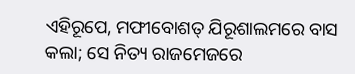ଏହିରୂପେ, ମଫୀବୋଶତ୍‍ ଯିରୂଶାଲମରେ ବାସ କଲା; ସେ ନିତ୍ୟ ରାଜମେଜରେ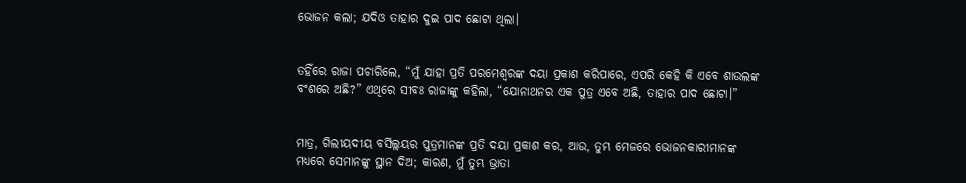ଭୋଜନ କଲା; ଯଦିଓ ତାହାର ଦୁଇ ପାଦ ଛୋଟା ଥିଲା।


ତହିଁରେ ରାଜା ପଚାରିଲେ, “ମୁଁ ଯାହା ପ୍ରତି ପରମେଶ୍ୱରଙ୍କ ଦୟା ପ୍ରକାଶ କରିପାରେ, ଏପରି କେହି କି ଏବେ ଶାଉଲଙ୍କ ବଂଶରେ ଅଛି?” ଏଥିରେ ସୀବଃ ରାଜାଙ୍କୁ କହିଲା, “ଯୋନାଥନର ଏକ ପୁତ୍ର ଏବେ ଅଛି, ତାହାର ପାଦ ଛୋଟା।”


ମାତ୍ର, ଗିଲୀୟଦୀୟ ବର୍ସିଲ୍ଲୟର ପୁତ୍ରମାନଙ୍କ ପ୍ରତି ଦୟା ପ୍ରକାଶ କର, ଆଉ, ତୁମ୍ଭ ମେଜରେ ଭୋଜନକାରୀମାନଙ୍କ ମଧ୍ୟରେ ସେମାନଙ୍କୁ ସ୍ଥାନ ଦିଅ; କାରଣ, ମୁଁ ତୁମ୍ଭ ଭ୍ରାତା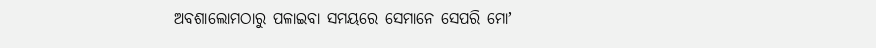ଅବଶାଲୋମଠାରୁ ପଳାଇବା ସମୟରେ ସେମାନେ ସେପରି ମୋʼ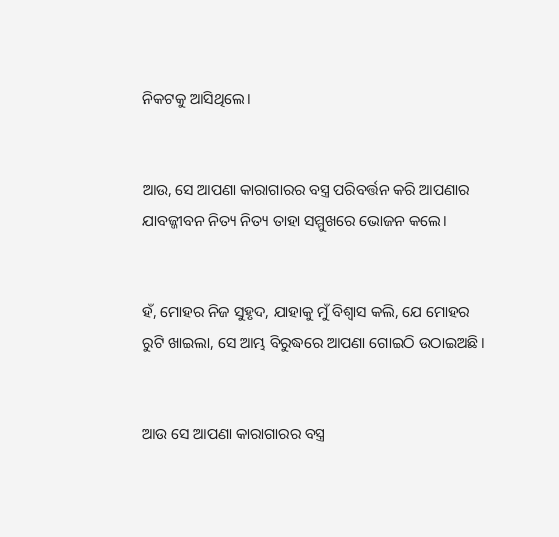ନିକଟକୁ ଆସିଥିଲେ।


ଆଉ, ସେ ଆପଣା କାରାଗାରର ବସ୍ତ୍ର ପରିବର୍ତ୍ତନ କରି ଆପଣାର ଯାବଜ୍ଜୀବନ ନିତ୍ୟ ନିତ୍ୟ ତାହା ସମ୍ମୁଖରେ ଭୋଜନ କଲେ।


ହଁ, ମୋହର ନିଜ ସୁହୃଦ, ଯାହାକୁ ମୁଁ ବିଶ୍ୱାସ କଲି, ଯେ ମୋହର ରୁଟି ଖାଇଲା, ସେ ଆମ୍ଭ ବିରୁଦ୍ଧରେ ଆପଣା ଗୋଇଠି ଉଠାଇଅଛି।


ଆଉ ସେ ଆପଣା କାରାଗାରର ବସ୍ତ୍ର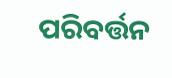ପରିବର୍ତ୍ତନ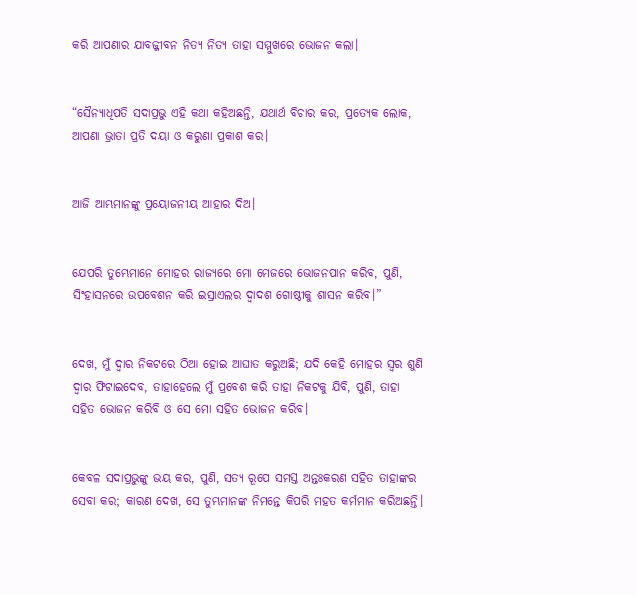କରି ଆପଣାର ଯାବଜ୍ଜୀବନ ନିତ୍ୟ ନିତ୍ୟ ତାହା ସମ୍ମୁଖରେ ଭୋଜନ କଲା।


“ସୈନ୍ୟାଧିପତି ସଦାପ୍ରଭୁ ଏହି କଥା କହିଅଛନ୍ତି, ଯଥାର୍ଥ ବିଚାର କର, ପ୍ରତ୍ୟେକ ଲୋକ, ଆପଣା ଭ୍ରାତା ପ୍ରତି ଦୟା ଓ କରୁଣା ପ୍ରକାଶ କର।


ଆଜି ଆମ୍ଭମାନଙ୍କୁ ପ୍ରୟୋଜନୀୟ ଆହାର ଦିଅ।


ଯେପରି ତୁମ୍ଭେମାନେ ମୋହର ରାଜ୍ୟରେ ମୋ ମେଜରେ ଭୋଜନପାନ କରିବ, ପୁଣି, ସିଂହାସନରେ ଉପବେଶନ କରି ଇସ୍ରାଏଲର ଦ୍ୱାଦଶ ଗୋଷ୍ଠୀକୁ ଶାସନ କରିବ।”


ଦେଖ, ମୁଁ ଦ୍ୱାର ନିକଟରେ ଠିଆ ହୋଇ ଆଘାତ କରୁଅଛି; ଯଦି କେହି ମୋହର ସ୍ୱର ଶୁଣି ଦ୍ୱାର ଫିଟାଇଦେବ, ତାହାହେଲେ ମୁଁ ପ୍ରବେଶ କରି ତାହା ନିକଟକୁ ଯିବି, ପୁଣି, ତାହା ସହିତ ଭୋଜନ କରିବି ଓ ସେ ମୋ ସହିତ ଭୋଜନ କରିବ।


କେବଳ ସଦାପ୍ରଭୁଙ୍କୁ ଭୟ କର, ପୁଣି, ସତ୍ୟ ରୂପେ ସମସ୍ତ ଅନ୍ତଃକରଣ ସହିତ ତାହାଙ୍କର ସେବା କର; କାରଣ ଦେଖ, ସେ ତୁମ୍ଭମାନଙ୍କ ନିମନ୍ତେ କିପରି ମହତ କର୍ମମାନ କରିଅଛନ୍ତି।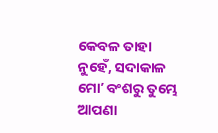କେବଳ ତାହା ନୁହେଁ, ସଦାକାଳ ମୋʼ ବଂଶରୁ ତୁମ୍ଭେ ଆପଣା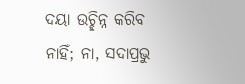ଦୟା ଉଚ୍ଛିନ୍ନ କରିବ ନାହିଁ; ନା, ସଦାପ୍ରଭୁ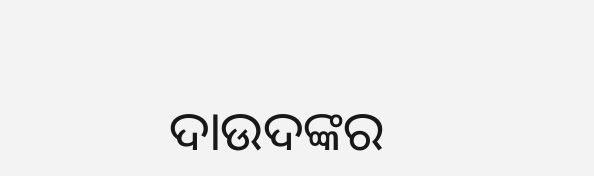ଦାଉଦଙ୍କର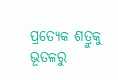ପ୍ରତ୍ୟେକ ଶତ୍ରୁକୁ ଭୂତଳରୁ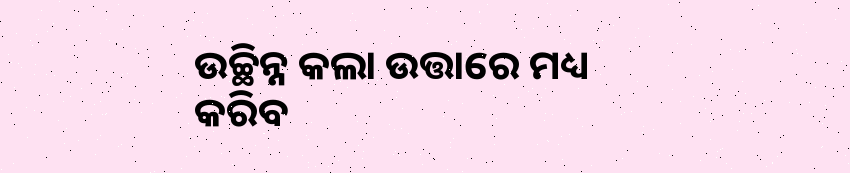ଉଚ୍ଛିନ୍ନ କଲା ଉତ୍ତାରେ ମଧ୍ୟ କରିବ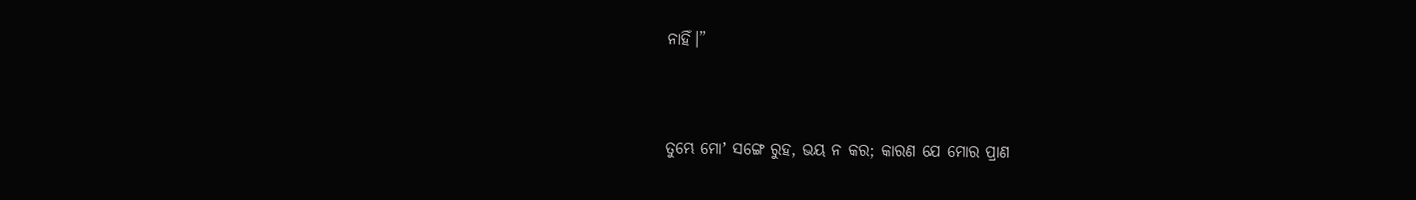ନାହିଁ।”


ତୁମ୍ଭେ ମୋʼ ସଙ୍ଗେ ରୁହ, ଭୟ ନ କର; କାରଣ ଯେ ମୋର ପ୍ରାଣ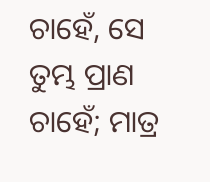ଚାହେଁ, ସେ ତୁମ୍ଭ ପ୍ରାଣ ଚାହେଁ; ମାତ୍ର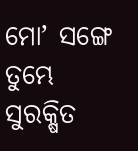ମୋʼ ସଙ୍ଗେ ତୁମ୍ଭେ ସୁରକ୍ଷିତ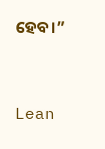ହେବ।”


Lean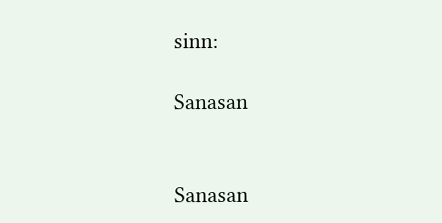sinn:

Sanasan


Sanasan